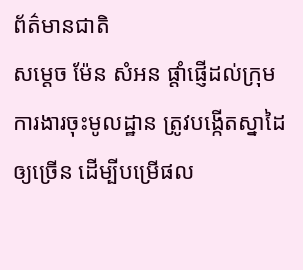ព័ត៌មានជាតិ
សម្តេច ម៉ែន សំអន ផ្ដាំផ្ញើដល់ក្រុមការងារចុះមូលដ្ឋាន ត្រូវបង្កើតស្នាដៃឲ្យច្រើន ដើម្បីបម្រើផល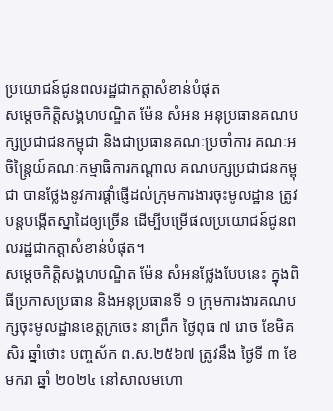ប្រយោជន៍ជូនពលរដ្ឋជាកត្តាសំខាន់បំផុត
សម្តេចកិត្តិសង្គហបណ្ឌិត ម៉ែន សំអន អនុប្រធានគណបក្សប្រជាជនកម្ពុជា និងជាប្រធានគណៈប្រចាំការ គណៈអចិន្ត្រៃយ៍គណៈកម្មាធិការកណ្តាល គណបក្សប្រជាជនកម្ពុជា បានថ្លែងនូវការផ្ដាំផ្ញើដល់ក្រុមការងារចុះមូលដ្ឋាន ត្រូវបន្តបង្កើតស្នាដៃឲ្យច្រើន ដើម្បីបម្រើផលប្រយោជន៍ជូនពលរដ្ឋជាកត្តាសំខាន់បំផុត។
សម្តេចកិត្តិសង្គហបណ្ឌិត ម៉ែន សំអនថ្លែងបែបនេះ ក្នុងពិធីប្រកាសប្រធាន និងអនុប្រធានទី ១ ក្រុមការងារគណបក្សចុះមូលដ្ឋានខេត្តក្រចេះ នាព្រឹក ថ្ងៃពុធ ៧ រោច ខែមិគសិរ ឆ្នាំថោះ បញ្ចស័ក ព.ស.២៥៦៧ ត្រូវនឹង ថ្ងៃទី ៣ ខែមករា ឆ្នាំ ២០២៤ នៅសាលមហោ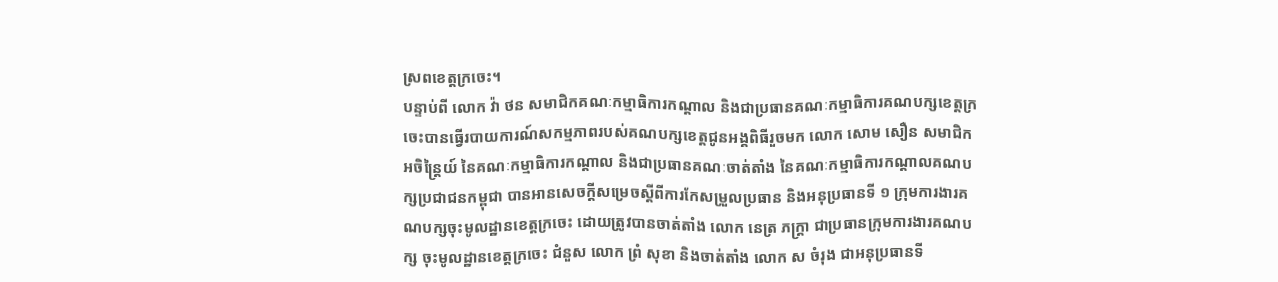ស្រពខេត្តក្រចេះ។
បន្ទាប់ពី លោក វ៉ា ថន សមាជិកគណៈកម្មាធិការកណ្តាល និងជាប្រធានគណៈកម្មាធិការគណបក្សខេត្តក្រចេះបានធ្វើរបាយការណ៍សកម្មភាពរបស់គណបក្សខេត្តជូនអង្គពិធីរួចមក លោក សោម សឿន សមាជិកអចិន្ត្រៃយ៍ នៃគណៈកម្មាធិការកណ្តាល និងជាប្រធានគណៈចាត់តាំង នៃគណៈកម្មាធិការកណ្តាលគណបក្សប្រជាជនកម្ពុជា បានអានសេចក្ដីសម្រេចស្ដីពីការកែសម្រួលប្រធាន និងអនុប្រធានទី ១ ក្រុមការងារគណបក្សចុះមូលដ្ឋានខេត្តក្រចេះ ដោយត្រូវបានចាត់តាំង លោក នេត្រ ភក្ត្រា ជាប្រធានក្រុមការងារគណបក្ស ចុះមូលដ្ឋានខេត្តក្រចេះ ជំនួស លោក ព្រំ សុខា និងចាត់តាំង លោក ស ចំរុង ជាអនុប្រធានទី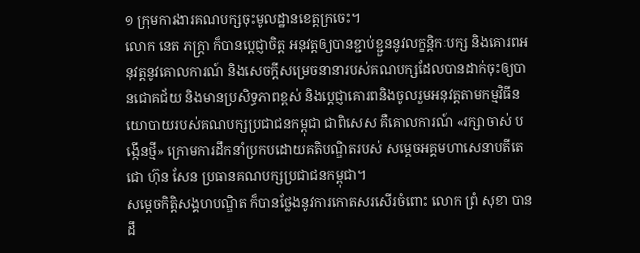១ ក្រុមការងារគណបក្សចុះមូលដ្ឋានខេត្តក្រចេះ។
លោក នេត ភក្ត្រា ក៏បានប្តេជ្ញាចិត្ត អនុវត្តឲ្យបានខ្ជាប់ខ្ជួននូវលក្ខន្តិកៈបក្ស និងគោរពអនុវត្តនូវគោលការណ៍ និងសេចក្តីសម្រេចនានារបស់គណបក្សដែលបានដាក់ចុះឲ្យបានជោគជ័យ និងមានប្រសិទ្ធភាពខ្ពស់ និងប្ដេជ្ញាគោរពនិងចូលរួមអនុវត្តតាមកម្មវិធីនយោបាយរបស់គណបក្សប្រជាជនកម្ពុជា ជាពិសេស គឺគោលការណ៍ «រក្សាចាស់ បង្កើនថ្មី» ក្រោមការដឹកនាំប្រកបដោយគតិបណ្ឌិតរបស់ សម្តេចអគ្គមហាសេនាបតីតេជោ ហ៊ុន សែន ប្រធានគណបក្សប្រជាជនកម្ពុជា។
សម្តេចកិត្តិសង្គហបណ្ឌិត ក៏បានថ្លែងនូវការកោតសរសើរចំពោះ លោក ព្រំ សុខា បានដឹ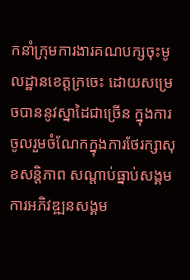កនាំក្រុមការងារគណបក្សចុះមូលដ្ឋានខេត្តក្រចេះ ដោយសម្រេចបាននូវស្នាដៃជាច្រើន ក្នុងការចូលរួមចំណែកក្នុងការថែរក្សាសុខសន្តិភាព សណ្ដាប់ធ្នាប់សង្គម ការអភិវឌ្ឍនសង្គម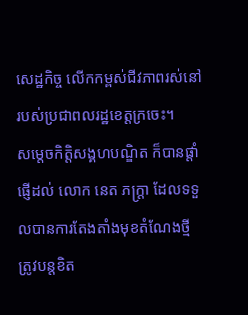សេដ្ឋកិច្ច លើកកម្ពស់ជីវភាពរស់នៅរបស់ប្រជាពលរដ្ឋខេត្តក្រចេះ។
សម្តេចកិត្តិសង្គហបណ្ឌិត ក៏បានផ្ដាំផ្ញើដល់ លោក នេត ភក្ត្រា ដែលទទួលបានការតែងតាំងមុខតំណែងថ្មី ត្រូវបន្តខិត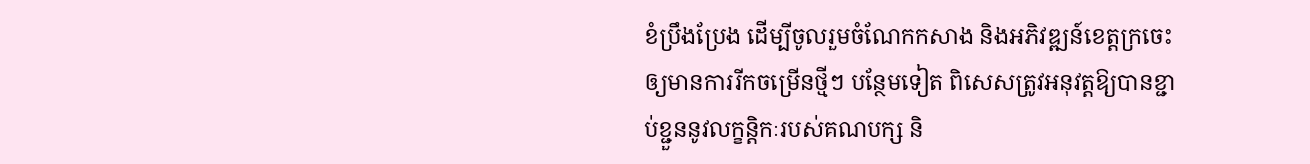ខំប្រឹងប្រែង ដើម្បីចូលរួមចំណែកកសាង និងអភិវឌ្ឍន៍ខេត្តក្រចេះ ឲ្យមានការរីកចម្រើនថ្មីៗ បន្ថែមទៀត ពិសេសត្រូវអនុវត្តឱ្យបានខ្ជាប់ខ្ជួននូវលក្ខន្តិកៈរបស់គណបក្ស និ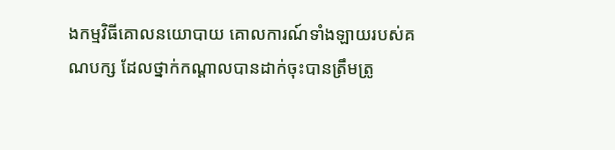ងកម្មវិធីគោលនយោបាយ គោលការណ៍ទាំងឡាយរបស់គណបក្ស ដែលថ្នាក់កណ្ដាលបានដាក់ចុះបានត្រឹមត្រូ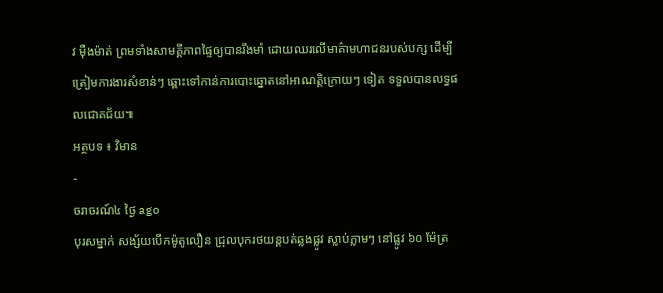វ ម៉ឺងម៉ាត់ ព្រមទាំងសាមគ្គីភាពផ្ទៃឲ្យបានរឹងមាំ ដោយឈរលើមាគ៌ាមហាជនរបស់បក្ស ដើម្បីត្រៀមការងារសំខាន់ៗ ឆ្ពោះទៅកាន់ការបោះឆ្នោតនៅអាណត្តិក្រោយៗ ទៀត ទទួលបានលទ្ធផលជោគជ័យ៕
អត្ថបទ ៖ វិមាន
-
ចរាចរណ៍៤ ថ្ងៃ ago
បុរសម្នាក់ សង្ស័យបើកម៉ូតូលឿន ជ្រុលបុករថយន្តបត់ឆ្លងផ្លូវ ស្លាប់ភ្លាមៗ នៅផ្លូវ ៦០ ម៉ែត្រ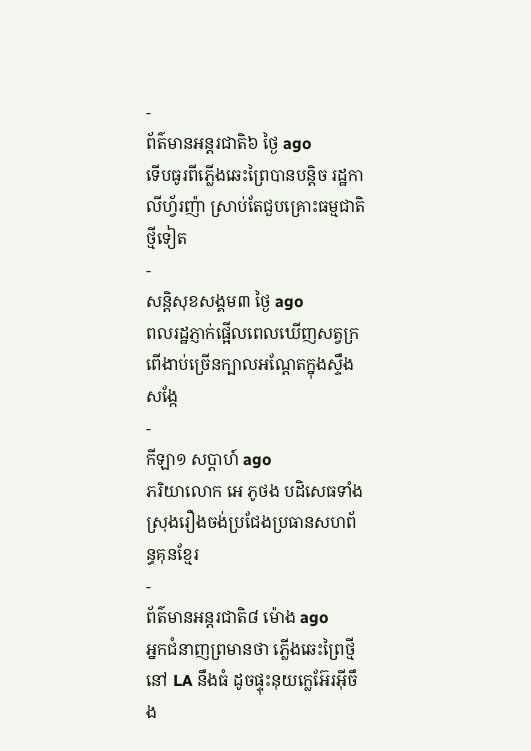-
ព័ត៌មានអន្ដរជាតិ៦ ថ្ងៃ ago
ទើបធូរពីភ្លើងឆេះព្រៃបានបន្តិច រដ្ឋកាលីហ្វ័រញ៉ា ស្រាប់តែជួបគ្រោះធម្មជាតិថ្មីទៀត
-
សន្តិសុខសង្គម៣ ថ្ងៃ ago
ពលរដ្ឋភ្ញាក់ផ្អើលពេលឃើញសត្វក្រពើងាប់ច្រើនក្បាលអណ្ដែតក្នុងស្ទឹងសង្កែ
-
កីឡា១ សប្តាហ៍ ago
ភរិយាលោក អេ ភូថង បដិសេធទាំងស្រុងរឿងចង់ប្រជែងប្រធានសហព័ន្ធគុនខ្មែរ
-
ព័ត៌មានអន្ដរជាតិ៨ ម៉ោង ago
អ្នកជំនាញព្រមានថា ភ្លើងឆេះព្រៃថ្មីនៅ LA នឹងធំ ដូចផ្ទុះនុយក្លេអ៊ែរអ៊ីចឹង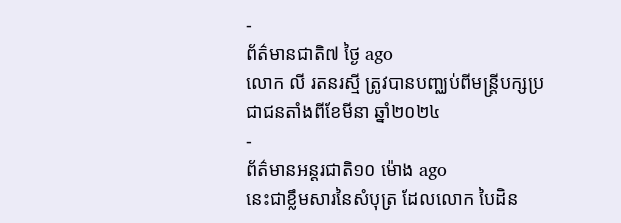-
ព័ត៌មានជាតិ៧ ថ្ងៃ ago
លោក លី រតនរស្មី ត្រូវបានបញ្ឈប់ពីមន្ត្រីបក្សប្រជាជនតាំងពីខែមីនា ឆ្នាំ២០២៤
-
ព័ត៌មានអន្ដរជាតិ១០ ម៉ោង ago
នេះជាខ្លឹមសារនៃសំបុត្រ ដែលលោក បៃដិន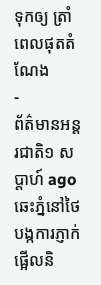ទុកឲ្យ ត្រាំ ពេលផុតតំណែង
-
ព័ត៌មានអន្ដរជាតិ១ សប្តាហ៍ ago
ឆេះភ្នំនៅថៃ បង្កការភ្ញាក់ផ្អើលនិ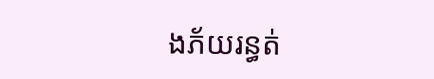ងភ័យរន្ធត់